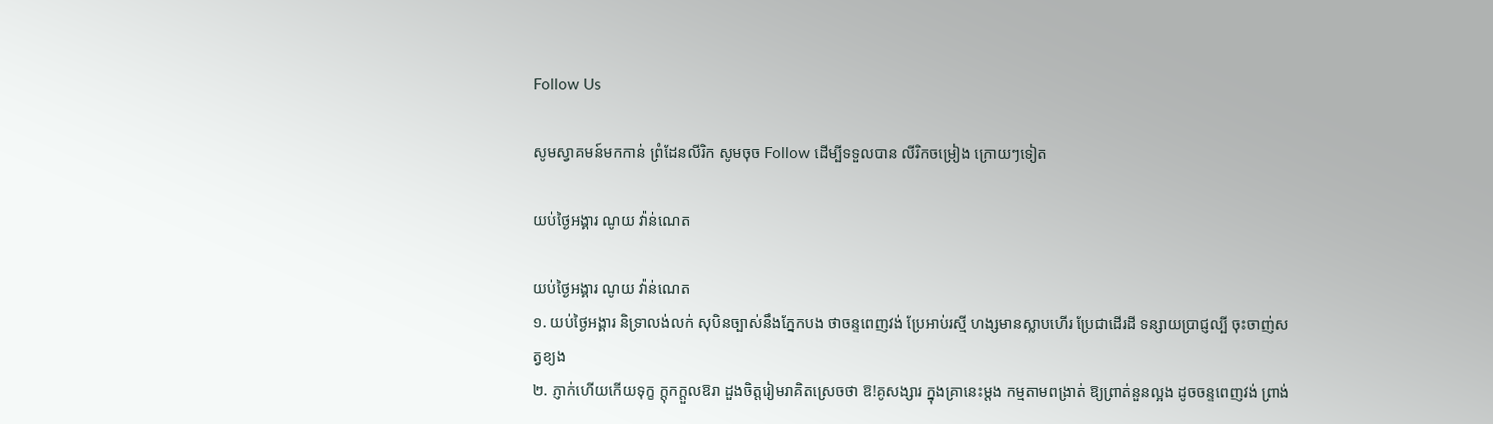Follow Us

សូមស្វាគមន៍មកកាន់ ព្រំដែនលីរិក សូមចុច Follow ដើម្បីទទួលបាន លីរិកចម្រៀង ក្រោយៗទៀត

យប់ថ្ងៃអង្គារ ណូយ វ៉ាន់ណេត

យប់ថ្ងៃអង្គារ ណូយ វ៉ាន់ណេត
១. យប់ថ្ងៃអង្គារ និទ្រាលង់លក់ សុបិនច្បាស់នឹងភ្នែកបង ថាចន្ទពេញវង់ ប្រែអាប់រស្មី ហង្សមានស្លាបហើរ ប្រែជាដើរដី ទន្សាយប្រាជ្ញល្បី ចុះចាញ់សត្វខ្យង
២. ភ្ញាក់ហើយកើយទុក្ខ ក្តុកក្តួលឱរា ដួងចិត្តរៀមរាគិតស្រេចថា ឱ!គូសង្សារ ក្នុងគ្រានេះម្តង កម្មតាមពង្រាត់ ឱ្យព្រាត់នួនល្អង ដូចចន្ទពេញវង់ ព្រាង់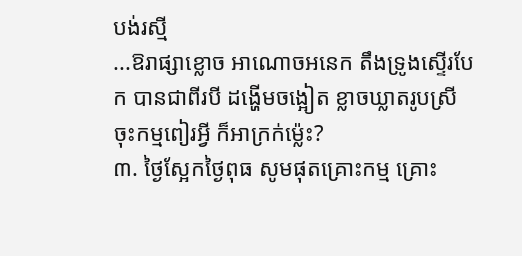បង់រស្មី
...ឱរាផ្សាខ្លោច អាណោចអនេក តឹងទ្រូងស្ទើរបែក បានជាពីរបី ដង្ហើមចង្អៀត ខ្លាចឃ្លាតរូបស្រី ចុះកម្មពៀរអ្វី ក៏អាក្រក់ម្ល៉េះ?
៣. ថ្ងៃស្អែកថ្ងៃពុធ សូមផុតគ្រោះកម្ម គ្រោះ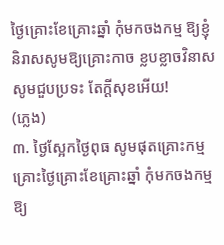ថ្ងៃគ្រោះខែគ្រោះឆ្នាំ កុំមកចងកម្ម ឱ្យខ្ញុំនិរាសសូមឱ្យគ្រោះកាច ខ្លបខ្លាចវិនាស សូមជួបប្រទះ តែក្តីសុខអើយ!
(ភ្លេង)
៣. ថ្ងៃស្អែកថ្ងៃពុធ សូមផុតគ្រោះកម្ម គ្រោះថ្ងៃគ្រោះខែគ្រោះឆ្នាំ កុំមកចងកម្ម ឱ្យ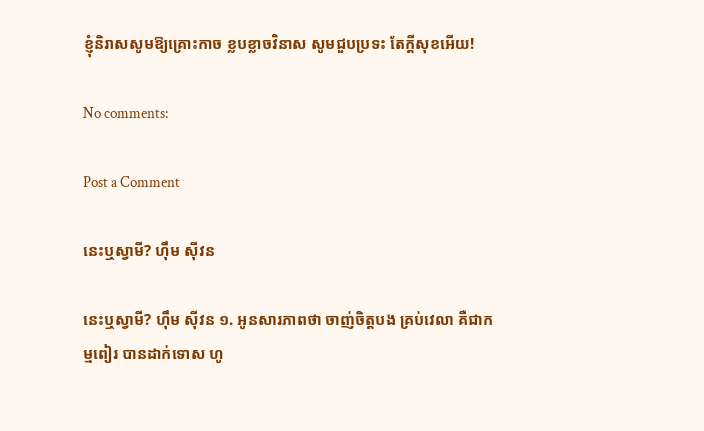ខ្ញុំនិរាសសូមឱ្យគ្រោះកាច ខ្លបខ្លាចវិនាស សូមជួបប្រទះ តែក្តីសុខអើយ!

No comments:

Post a Comment

នេះឬស្វាមី? ហ៊ឹម ស៊ីវន

នេះឬស្វាមី? ហ៊ឹម ស៊ីវន ១. អូនសារភាពថា ចាញ់ចិត្តបង គ្រប់វេលា គឺជាកម្មពៀរ បានដាក់ទោស ហូ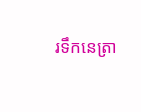រទឹកនេត្រា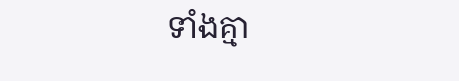ទាំងគ្មា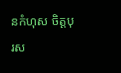នកំហុស ចិត្តបុរស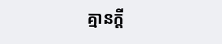គ្មានក្តី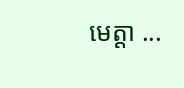មេត្តា ...